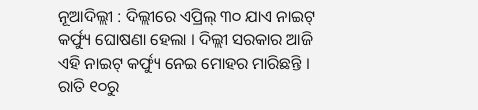ନୂଆଦିଲ୍ଲୀ : ଦିଲ୍ଲୀରେ ଏପ୍ରିଲ୍ ୩୦ ଯାଏ ନାଇଟ୍ କର୍ଫ୍ୟୁ ଘୋଷଣା ହେଲା । ଦିଲ୍ଲୀ ସରକାର ଆଜି ଏହି ନାଇଟ୍ କର୍ଫ୍ୟୁ ନେଇ ମୋହର ମାରିଛନ୍ତି । ରାତି ୧୦ରୁ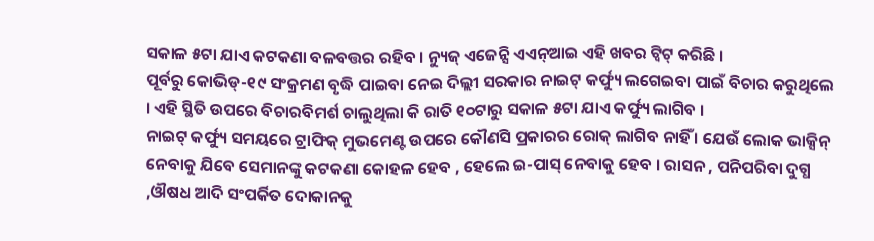ସକାଳ ୫ଟା ଯାଏ କଟକଣା ବଳବତ୍ତର ରହିବ । ନ୍ୟୁଜ୍ ଏଜେନ୍ସି ଏଏନ୍ଆଇ ଏହି ଖବର ଟ୍ୱିଟ୍ କରିଛି ।
ପୂର୍ବରୁ କୋଭିଡ୍-୧୯ ସଂକ୍ରମଣ ବୃଦ୍ଧି ପାଇବା ନେଇ ଦିଲ୍ଲୀ ସରକାର ନାଇଟ୍ କର୍ଫ୍ୟୁ ଲଗେଇବା ପାଇଁ ବିଚାର କରୁଥିଲେ । ଏହି ସ୍ଥିତି ଉପରେ ବିଚାରବିମର୍ଶ ଚାଲୁଥିଲା କି ରାତି ୧୦ଟାରୁ ସକାଳ ୫ଟା ଯାଏ କର୍ଫ୍ୟୁ ଲାଗିବ ।
ନାଇଟ୍ କର୍ଫ୍ୟୁ ସମୟରେ ଟ୍ରାଫିକ୍ ମୁଭମେଣ୍ଟ ଉପରେ କୌଣସି ପ୍ରକାରର ରୋକ୍ ଲାଗିବ ନାହିଁ । ଯେଉଁ ଲୋକ ଭାକ୍ସିନ୍ ନେବାକୁ ଯିବେ ସେମାନଙ୍କୁ କଟକଣା କୋହଳ ହେବ , ହେଲେ ଇ-ପାସ୍ ନେବାକୁ ହେବ । ରାସନ , ପନିପରିବା ଦୁଗ୍ଧ ,ଔଷଧ ଆଦି ସଂପର୍କିତ ଦୋକାନକୁ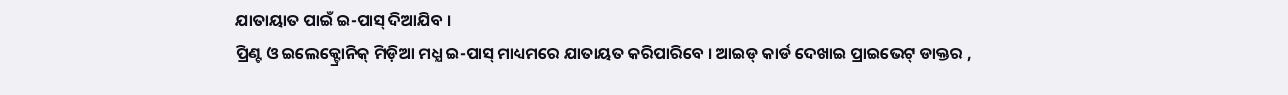ଯାତାୟାତ ପାଇଁ ଇ-ପାସ୍ ଦିଆଯିବ ।
ପ୍ରିଣ୍ଟ ଓ ଇଲେକ୍ଟ୍ରୋନିକ୍ ମିଡ଼ିଆ ମଧ୍ଯ ଇ-ପାସ୍ ମାଧ୍ୟମରେ ଯାତାୟତ କରିପାରିବେ । ଆଇଡ୍ କାର୍ଡ ଦେଖାଇ ପ୍ରାଇଭେଟ୍ ଡାକ୍ତର ,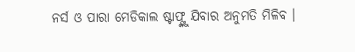ନର୍ସ ଓ ପାରା ମେଡିକାଲ ଷ୍ଟାଫ୍ଙ୍କୁ ଯିବାର ଅନୁମତି ମିଳିବ ।